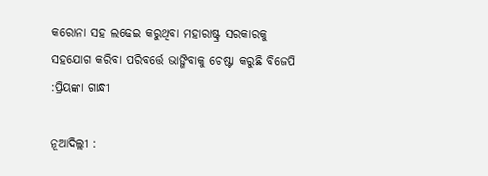କରୋନା ସହ ଲଢେଇ କରୁଥିବା ମହାରାଷ୍ଟ୍ର ସରକାରକୁ ସହଯୋଗ କରିବା ପରିବର୍ତ୍ତେ ଭାଙ୍ଗିବାକୁ ଚେଷ୍ଟା କରୁଛି ବିଜେପି :ପ୍ରିୟଙ୍କା ଗାନ୍ଧୀ

ନୂଆଦିଲ୍ଲୀ :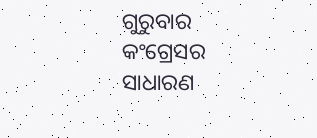ଗୁରୁବାର କଂଗ୍ରେସର ସାଧାରଣ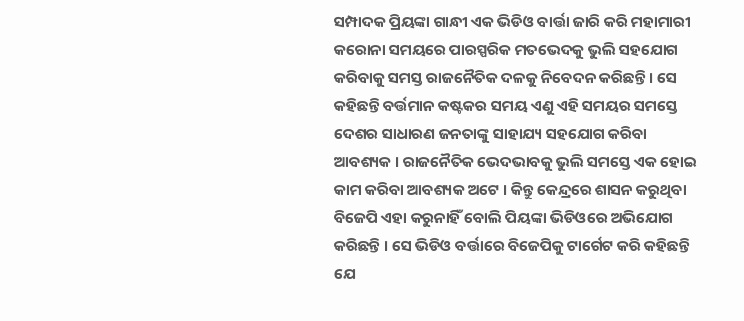ସମ୍ପାଦକ ପ୍ରିୟଙ୍କା ଗାନ୍ଧୀ ଏକ ଭିଡିଓ ବାର୍ତ୍ତା ଜାରି କରି ମହାମାରୀ କରୋନା ସମୟରେ ପାରସ୍ପରିକ ମତଭେଦକୁ ଭୁଲି ସହଯୋଗ କରିବାକୁ ସମସ୍ତ ରାଜନୈତିକ ଦଳକୁ ନିବେଦନ କରିଛନ୍ତି । ସେ କହିଛନ୍ତି ବର୍ତ୍ତମାନ କଷ୍ଟକର ସମୟ ଏଣୁ ଏହି ସମୟର ସମସ୍ତେ ଦେଶର ସାଧାରଣ ଜନତାଙ୍କୁ ସାହାଯ୍ୟ ସହଯୋଗ କରିବା ଆବଶ୍ୟକ । ରାଜନୈତିକ ଭେଦଭାବକୁ ଭୁଲି ସମସ୍ତେ ଏକ ହୋଇ କାମ କରିବା ଆବଶ୍ୟକ ଅଟେ । କିନ୍ତୁ କେନ୍ଦ୍ରରେ ଶାସନ କରୁଥିବା ବିଜେପି ଏହା କରୁନାହିଁ ବୋଲି ପିୟଙ୍କା ଭିଡିଓରେ ଅଭିଯୋଗ କରିଛନ୍ତି । ସେ ଭିଡିଓ ବର୍ତ୍ତାରେ ବିଜେପିକୁ ଟାର୍ଗେଟ କରି କହିଛନ୍ତି ଯେ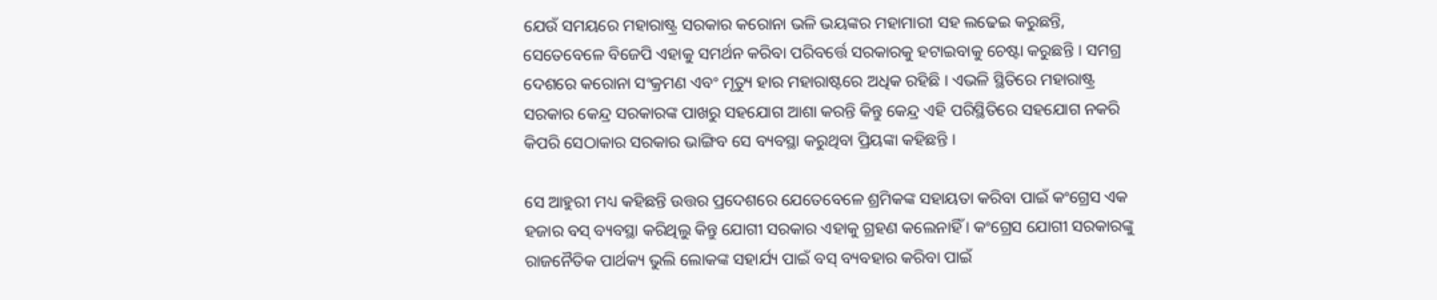ଯେଉଁ ସମୟରେ ମହାରାଷ୍ଟ୍ର ସରକାର କରୋନା ଭଳି ଭୟଙ୍କର ମହାମାରୀ ସହ ଲଢେଇ କରୁଛନ୍ତି, ସେତେବେଳେ ବିଜେପି ଏହାକୁ ସମର୍ଥନ କରିବା ପରିବର୍ତ୍ତେ ସରକାରକୁ ହଟାଇବାକୁ ଚେଷ୍ଟା କରୁଛନ୍ତି । ସମଗ୍ର ଦେଶରେ କରୋନା ସଂକ୍ରମଣ ଏବଂ ମୃତ୍ୟୁ ହାର ମହାରାଷ୍ଟରେ ଅଧିକ ରହିଛି । ଏଭଳି ସ୍ଥିତିରେ ମହାରାଷ୍ଟ୍ର ସରକାର କେନ୍ଦ୍ର ସରକାରଙ୍କ ପାଖରୁ ସହଯୋଗ ଆଶା କରନ୍ତି କିନ୍ତୁ କେନ୍ଦ୍ର ଏହି ପରିସ୍ଥିତିରେ ସହଯୋଗ ନକରି କିପରି ସେଠାକାର ସରକାର ଭାଙ୍ଗିବ ସେ ବ୍ୟବସ୍ଥା କରୁଥିବା ପ୍ରିୟଙ୍କା କହିଛନ୍ତି ।

ସେ ଆହୁରୀ ମଧ୍ୟ କହିଛନ୍ତି ଉତ୍ତର ପ୍ରଦେଶରେ ଯେତେବେଳେ ଶ୍ରମିକଙ୍କ ସହାୟତା କରିବା ପାଇଁ କଂଗ୍ରେସ ଏକ ହଜାର ବସ୍ ବ୍ୟବସ୍ଥା କରିଥିଲୁ କିନ୍ତୁ ଯୋଗୀ ସରକାର ଏହାକୁ ଗ୍ରହଣ କଲେନାହିଁ । କଂଗ୍ରେସ ଯୋଗୀ ସରକାରଙ୍କୁ ରାଜନୈତିକ ପାର୍ଥକ୍ୟ ଭୁଲି ଲୋକଙ୍କ ସହାର୍ଯ୍ୟ ପାଇଁ ବସ୍ ବ୍ୟବହାର କରିବା ପାଇଁ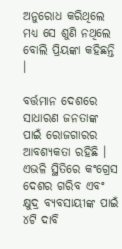ଅନୁରୋଧ କରିଥିଲେ ମଧ୍ୟ ସେ ଶୁଣି ନଥିଲେ ବୋଲି ପ୍ରିୟଙ୍କା କହିଛନ୍ତି ।

ବର୍ତ୍ତମାନ ଦେଶରେ ସାଧାରଣ ଜନତାଙ୍କ ପାଇଁ ରୋଜଗାରର ଆବଶ୍ୟକତା ରହିଛି । ଏଭଳି ସ୍ଥିତିରେ କଂଗ୍ରେସ ଦେଶର ଗରିବ ଏବଂ କ୍ଷୁଦ୍ର ବ୍ୟବସାୟୀଙ୍କ ପାଇଁ ୪ଟି ଦାବି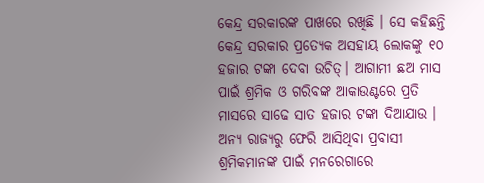କେନ୍ଦ୍ର ସରକାରଙ୍କ ପାଖରେ ରଖିଛି । ସେ କହିଛନ୍ତି କେନ୍ଦ୍ର ସରକାର ପ୍ରତ୍ୟେକ ଅସହାୟ ଲୋକଙ୍କୁ ୧୦ ହଜାର ଟଙ୍କା ଦେବା ଉଚିତ୍। ଆଗାମୀ ଛଅ ମାସ ପାଇଁ ଶ୍ରମିକ ଓ ଗରିବଙ୍କ ଆକାଉଣ୍ଟରେ ପ୍ରତି ମାସରେ ସାଢେ ସାତ ହଜାର ଟଙ୍କା ଦିଆଯାଉ । ଅନ୍ୟ ରାଜ୍ୟରୁ ଫେରି ଆସିଥିବା ପ୍ରବାସୀ ଶ୍ରମିକମାନଙ୍କ ପାଇଁ ମନରେଗାରେ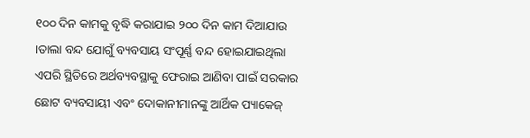୧୦୦ ଦିନ କାମକୁ ବୃଦ୍ଧି କରାଯାଇ ୨୦୦ ଦିନ କାମ ଦିଆଯାଉ ।ତାଲା ବନ୍ଦ ଯୋଗୁଁ ବ୍ୟବସାୟ ସଂପୂର୍ଣ୍ଣ ବନ୍ଦ ହୋଇଯାଇଥିଲା ଏପରି ସ୍ଥିତିରେ ଅର୍ଥବ୍ୟବସ୍ଥାକୁ ଫେରାଇ ଆଣିବା ପାଇଁ ସରକାର ଛୋଟ ବ୍ୟବସାୟୀ ଏବଂ ଦୋକାନୀମାନଙ୍କୁ ଆର୍ଥିକ ପ୍ୟାକେଜ୍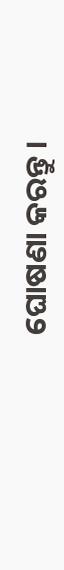ଘୋଷଣା କରନ୍ତୁ ।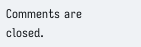Comments are closed.